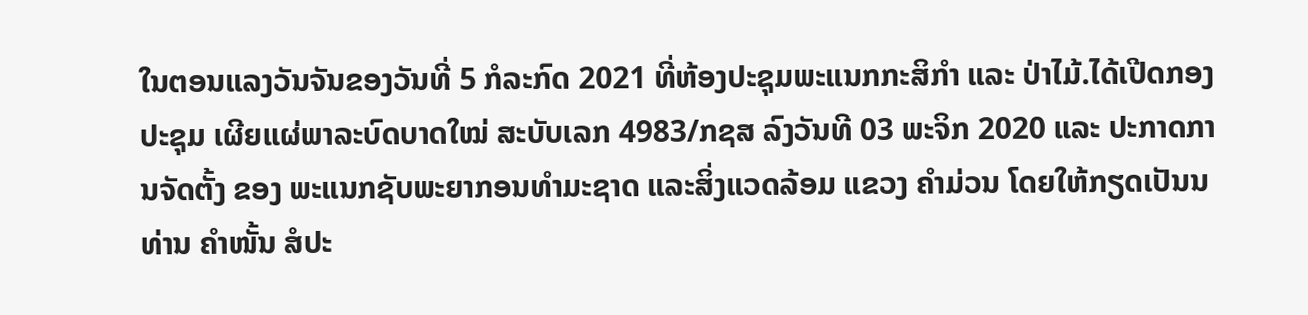ໃນຕອນແລງວັນຈັນຂອງວັນທີ່ 5 ກໍລະກົດ 2021 ທີ່ຫ້ອງປະຊຸມພະແນກກະສິກຳ ແລະ ປ່າໄມ້.ໄດ້ເປີດກອງປະຊຸມ ເຜີຍແຜ່ພາລະບົດບາດໃໝ່ ສະບັບເລກ 4983/ກຊສ ລົງວັນທີ 03 ພະຈິກ 2020 ແລະ ປະກາດການຈັດຕັ້ງ ຂອງ ພະແນກຊັບພະຍາກອນທຳມະຊາດ ແລະສິ່ງແວດລ້ອມ ແຂວງ ຄຳມ່ວນ ໂດຍໃຫ້ກຽດເປັນນ ທ່ານ ຄຳໜັ້ນ ສໍປະ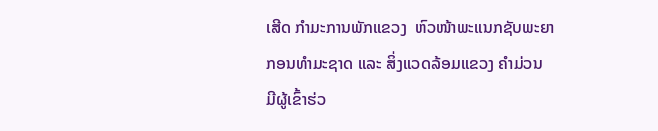ເສີດ ກຳມະການພັກແຂວງ  ຫົວໜ້າພະແນກຊັບພະຍາກອນທຳມະຊາດ ແລະ ສິ່ງແວດລ້ອມແຂວງ ຄຳມ່ວນ  ມີຜູ້ເຂົ້າຮ່ວ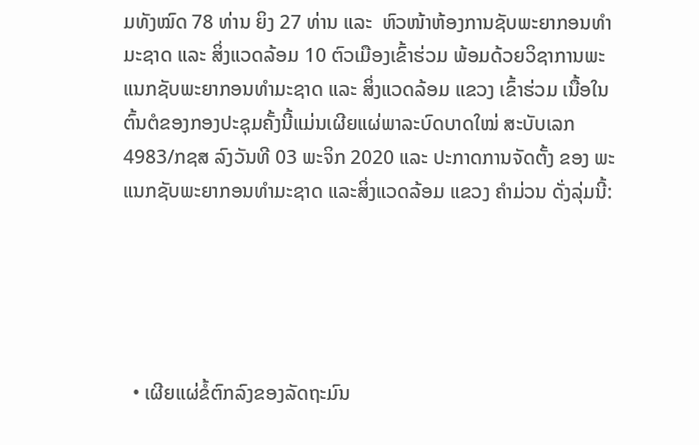ມທັງໝົດ 78 ທ່ານ ຍິງ 27 ທ່ານ ແລະ  ຫົວໜ້າຫ້ອງການຊັບພະຍາກອນທໍາມະຊາດ ແລະ ສິ່ງແວດລ້ອມ 10 ຕົວເມືອງເຂົ້າຮ່ວມ ພ້ອມດ້ວຍວິຊາການພະແນກຊັບພະຍາກອນທໍາມະຊາດ ແລະ ສິ່ງແວດລ້ອມ ແຂວງ ເຂົ້າຮ່ວມ ເນື້ອໃນຕົ້ນຕໍຂອງກອງປະຊຸມຄັ້ງນີ້ແມ່ນເຜີຍແຜ່ພາລະບົດບາດໃໝ່ ສະບັບເລກ 4983/ກຊສ ລົງວັນທີ 03 ພະຈິກ 2020 ແລະ ປະກາດການຈັດຕັ້ງ ຂອງ ພະແນກຊັບພະຍາກອນທຳມະຊາດ ແລະສິ່ງແວດລ້ອມ ແຂວງ ຄຳມ່ວນ ດັ່ງລຸ່ມນີ້:





  • ເຜີຍແຜ່ຂໍ້ຕົກລົງຂອງລັດຖະມົນ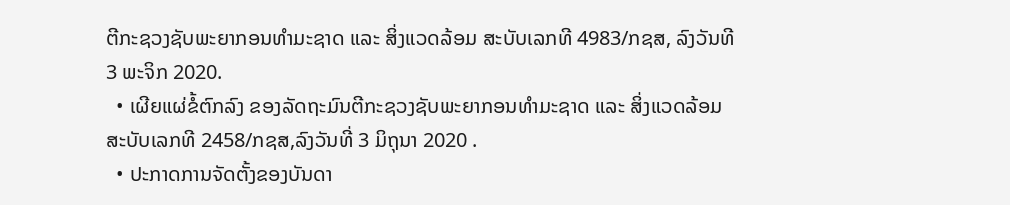ຕີກະຊວງຊັບພະຍາກອນທຳມະຊາດ ແລະ ສິ່ງແວດລ້ອມ ສະບັບເລກທີ 4983/ກຊສ, ລົງວັນທີ 3 ພະຈິກ 2020.
  • ເຜີຍແຜ່ຂໍ້ຕົກລົງ ຂອງລັດຖະມົນຕີກະຊວງຊັບພະຍາກອນທຳມະຊາດ ແລະ ສິ່ງແວດລ້ອມ ສະບັບເລກທີ 2458/ກຊສ,ລົງວັນທີ່ 3 ມິຖຸນາ 2020 .
  • ປະກາດການຈັດຕັ້ງຂອງບັນດາ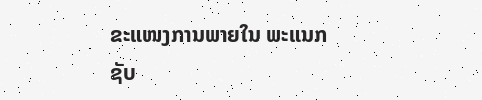ຂະແໜງການພາຍໃນ ພະແນກຊັບ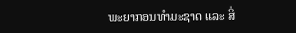ພະຍາກອນທຳມະຊາດ ແລະ ສິ່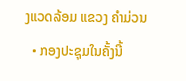ງແວດລ້ອມ ແຂວງ ຄຳມ່ວນ
  • ກອງປະຊຸມໃນຄັ້ງນີ້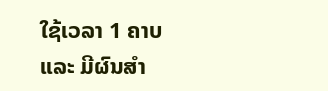ໃຊ້ເວລາ 1 ຄາບ ແລະ ມີຜົນສໍາ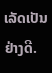ເລັດເປັນຢ່າງດີ.